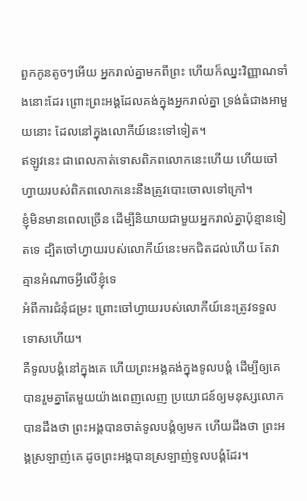ពួកកូនតូចៗអើយ អ្នករាល់គ្នាមកពីព្រះ ហើយក៏ឈ្នះវិញ្ញាណទាំងនោះដែរ ព្រោះព្រះអង្គដែលគង់ក្នុងអ្នករាល់គ្នា ទ្រង់ធំជាងអាមួយនោះ ដែលនៅក្នុងលោកីយ៍នេះទៅទៀត។
ឥឡូវនេះ ជាពេលកាត់ទោសពិភពលោកនេះហើយ ហើយចៅហ្វាយរបស់ពិភពលោកនេះនឹងត្រូវបោះចោលទៅក្រៅ។
ខ្ញុំមិនមានពេលច្រើន ដើម្បីនិយាយជាមួយអ្នករាល់គ្នាប៉ុន្មានទៀតទេ ដ្បិតចៅហ្វាយរបស់លោកីយ៍នេះមកជិតដល់ហើយ តែវាគ្មានអំណាចអ្វីលើខ្ញុំទេ
អំពីការជំនុំជម្រះ ព្រោះចៅហ្វាយរបស់លោកីយ៍នេះត្រូវទទួលទោសហើយ។
គឺទូលបង្គំនៅក្នុងគេ ហើយព្រះអង្គគង់ក្នុងទូលបង្គំ ដើម្បីឲ្យគេបានរួមគ្នាតែមួយយ៉ាងពេញលេញ ប្រយោជន៍ឲ្យមនុស្សលោកបានដឹងថា ព្រះអង្គបានចាត់ទូលបង្គំឲ្យមក ហើយដឹងថា ព្រះអង្គស្រឡាញ់គេ ដូចព្រះអង្គបានស្រឡាញ់ទូលបង្គំដែរ។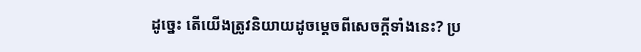ដូច្នេះ តើយើងត្រូវនិយាយដូចម្តេចពីសេចក្តីទាំងនេះ? ប្រ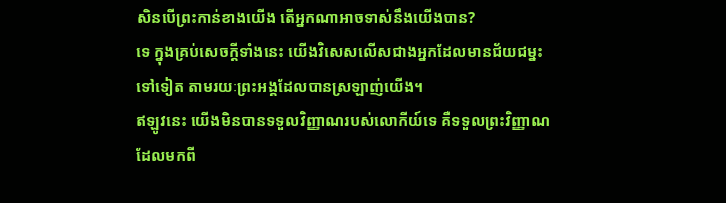សិនបើព្រះកាន់ខាងយើង តើអ្នកណាអាចទាស់នឹងយើងបាន?
ទេ ក្នុងគ្រប់សេចក្តីទាំងនេះ យើងវិសេសលើសជាងអ្នកដែលមានជ័យជម្នះទៅទៀត តាមរយៈព្រះអង្គដែលបានស្រឡាញ់យើង។
ឥឡូវនេះ យើងមិនបានទទួលវិញ្ញាណរបស់លោកីយ៍ទេ គឺទទួលព្រះវិញ្ញាណដែលមកពី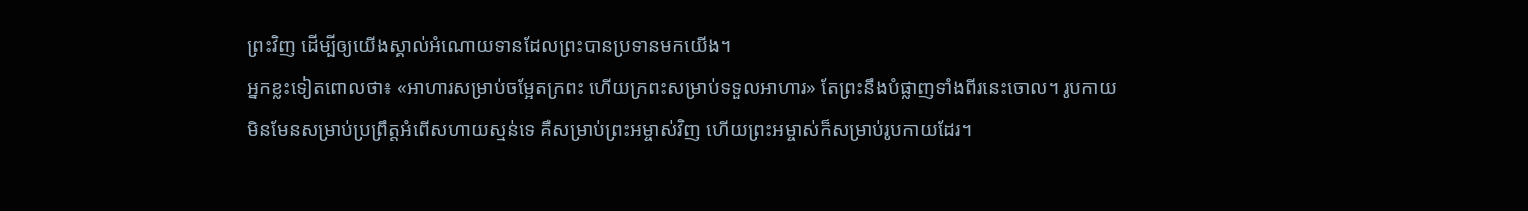ព្រះវិញ ដើម្បីឲ្យយើងស្គាល់អំណោយទានដែលព្រះបានប្រទានមកយើង។
អ្នកខ្លះទៀតពោលថា៖ «អាហារសម្រាប់ចម្អែតក្រពះ ហើយក្រពះសម្រាប់ទទួលអាហារ» តែព្រះនឹងបំផ្លាញទាំងពីរនេះចោល។ រូបកាយមិនមែនសម្រាប់ប្រព្រឹត្តអំពើសហាយស្មន់ទេ គឺសម្រាប់ព្រះអម្ចាស់វិញ ហើយព្រះអម្ចាស់ក៏សម្រាប់រូបកាយដែរ។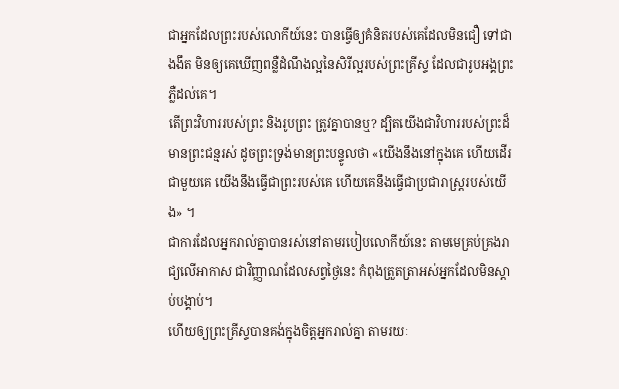ជាអ្នកដែលព្រះរបស់លោកីយ៍នេះ បានធ្វើឲ្យគំនិតរបស់គេដែលមិនជឿ ទៅជាងងឹត មិនឲ្យគេឃើញពន្លឺដំណឹងល្អនៃសិរីល្អរបស់ព្រះគ្រីស្ទ ដែលជារូបអង្គព្រះភ្លឺដល់គេ។
តើព្រះវិហាររបស់ព្រះ និងរូបព្រះ ត្រូវគ្នាបានឬ? ដ្បិតយើងជាវិហាររបស់ព្រះដ៏មានព្រះជន្មរស់ ដូចព្រះទ្រង់មានព្រះបន្ទូលថា «យើងនឹងនៅក្នុងគេ ហើយដើរជាមួយគេ យើងនឹងធ្វើជាព្រះរបស់គេ ហើយគេនឹងធ្វើជាប្រជារាស្ត្ររបស់យើង» ។
ជាការដែលអ្នករាល់គ្នាបានរស់នៅតាមរបៀបលោកីយ៍នេះ តាមមេគ្រប់គ្រងរាជ្យលើអាកាស ជាវិញ្ញាណដែលសព្វថ្ងៃនេះ កំពុងត្រួតត្រាអស់អ្នកដែលមិនស្ដាប់បង្គាប់។
ហើយឲ្យព្រះគ្រីស្ទបានគង់ក្នុងចិត្តអ្នករាល់គ្នា តាមរយៈ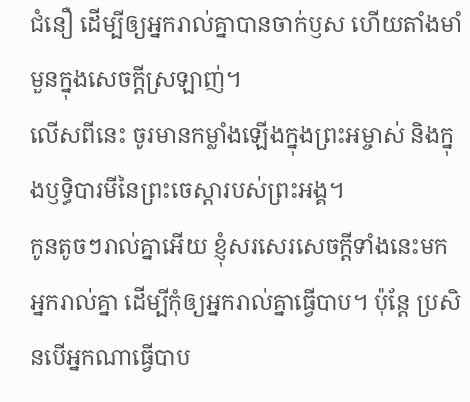ជំនឿ ដើម្បីឲ្យអ្នករាល់គ្នាបានចាក់ឫស ហើយតាំងមាំមួនក្នុងសេចក្តីស្រឡាញ់។
លើសពីនេះ ចូរមានកម្លាំងឡើងក្នុងព្រះអម្ចាស់ និងក្នុងឫទ្ធិបារមីនៃព្រះចេស្តារបស់ព្រះអង្គ។
កូនតូចៗរាល់គ្នាអើយ ខ្ញុំសរសេរសេចក្ដីទាំងនេះមកអ្នករាល់គ្នា ដើម្បីកុំឲ្យអ្នករាល់គ្នាធ្វើបាប។ ប៉ុន្ដែ ប្រសិនបើអ្នកណាធ្វើបាប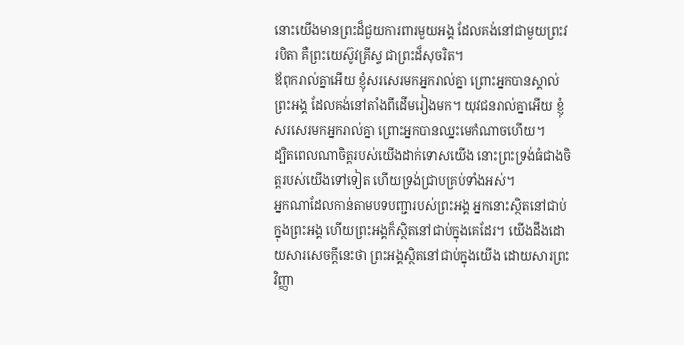នោះយើងមានព្រះដ៏ជួយការពារមួយអង្គ ដែលគង់នៅជាមួយព្រះវរបិតា គឺព្រះយេស៊ូវគ្រីស្ទ ជាព្រះដ៏សុចរិត។
ឪពុករាល់គ្នាអើយ ខ្ញុំសរសេរមកអ្នករាល់គ្នា ព្រោះអ្នកបានស្គាល់ព្រះអង្គ ដែលគង់នៅតាំងពីដើមរៀងមក។ យុវជនរាល់គ្នាអើយ ខ្ញុំសរសេរមកអ្នករាល់គ្នា ព្រោះអ្នកបានឈ្នះមេកំណាចហើយ។
ដ្បិតពេលណាចិត្តរបស់យើងដាក់ទោសយើង នោះព្រះទ្រង់ធំជាងចិត្តរបស់យើងទៅទៀត ហើយទ្រង់ជ្រាបគ្រប់ទាំងអស់។
អ្នកណាដែលកាន់តាមបទបញ្ជារបស់ព្រះអង្គ អ្នកនោះស្ថិតនៅជាប់ក្នុងព្រះអង្គ ហើយព្រះអង្គក៏ស្ថិតនៅជាប់ក្នុងគេដែរ។ យើងដឹងដោយសារសេចក្ដីនេះថា ព្រះអង្គស្ថិតនៅជាប់ក្នុងយើង ដោយសារព្រះវិញ្ញា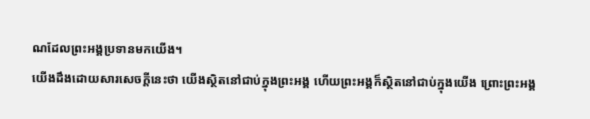ណដែលព្រះអង្គប្រទានមកយើង។
យើងដឹងដោយសារសេចក្ដីនេះថា យើងស្ថិតនៅជាប់ក្នុងព្រះអង្គ ហើយព្រះអង្គក៏ស្ថិតនៅជាប់ក្នុងយើង ព្រោះព្រះអង្គ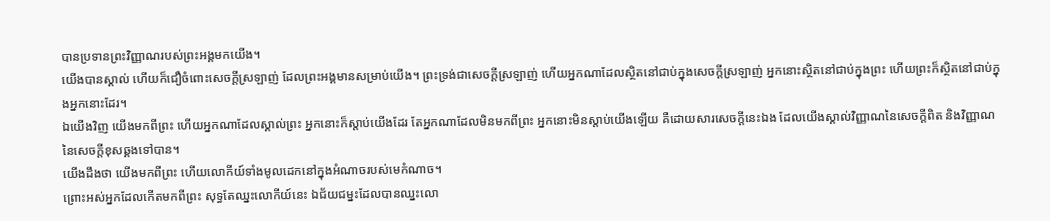បានប្រទានព្រះវិញ្ញាណរបស់ព្រះអង្គមកយើង។
យើងបានស្គាល់ ហើយក៏ជឿចំពោះសេចក្ដីស្រឡាញ់ ដែលព្រះអង្គមានសម្រាប់យើង។ ព្រះទ្រង់ជាសេចក្ដីស្រឡាញ់ ហើយអ្នកណាដែលស្ថិតនៅជាប់ក្នុងសេចក្ដីស្រឡាញ់ អ្នកនោះស្ថិតនៅជាប់ក្នុងព្រះ ហើយព្រះក៏ស្ថិតនៅជាប់ក្នុងអ្នកនោះដែរ។
ឯយើងវិញ យើងមកពីព្រះ ហើយអ្នកណាដែលស្គាល់ព្រះ អ្នកនោះក៏ស្តាប់យើងដែរ តែអ្នកណាដែលមិនមកពីព្រះ អ្នកនោះមិនស្តាប់យើងឡើយ គឺដោយសារសេចក្ដីនេះឯង ដែលយើងស្គាល់វិញ្ញាណនៃសេចក្ដីពិត និងវិញ្ញាណនៃសេចក្ដីខុសឆ្គងទៅបាន។
យើងដឹងថា យើងមកពីព្រះ ហើយលោកីយ៍ទាំងមូលដេកនៅក្នុងអំណាចរបស់មេកំណាច។
ព្រោះអស់អ្នកដែលកើតមកពីព្រះ សុទ្ធតែឈ្នះលោកីយ៍នេះ ឯជ័យជម្នះដែលបានឈ្នះលោ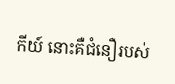កីយ៍ នោះគឺជំនឿរបស់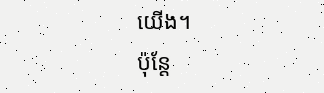យើង។
ប៉ុន្តែ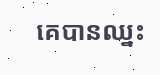គេបានឈ្នះ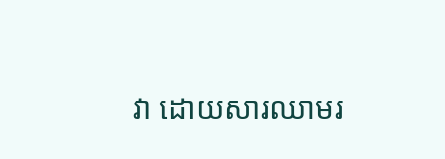វា ដោយសារឈាមរ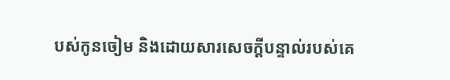បស់កូនចៀម និងដោយសារសេចក្ដីបន្ទាល់របស់គេ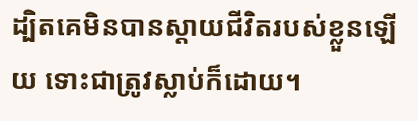ដ្បិតគេមិនបានស្តាយជីវិតរបស់ខ្លួនឡើយ ទោះជាត្រូវស្លាប់ក៏ដោយ។